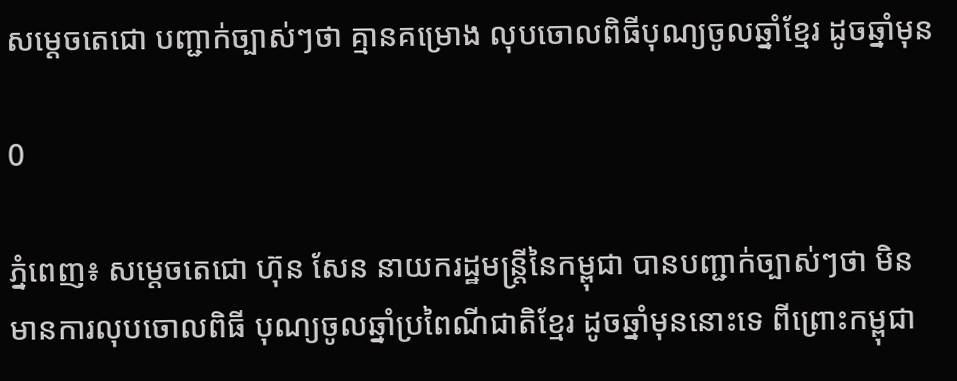សម្ដេចតេជោ បញ្ជាក់ច្បាស់ៗថា គ្មានគម្រោង លុបចោលពិធីបុណ្យចូលឆ្នាំខ្មែរ ដូចឆ្នាំមុន

0

ភ្នំពេញ៖ សម្តេចតេជោ ហ៊ុន សែន នាយករដ្ឋមន្ត្រីនៃកម្ពុជា បានបញ្ជាក់ច្បាស់ៗថា មិនមានការលុបចោលពិធី បុណ្យចូលឆ្នាំប្រពៃណីជាតិខ្មែរ ដូចឆ្នាំមុននោះទេ ពីព្រោះកម្ពុជា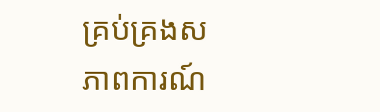គ្រប់គ្រងសភាពការណ៍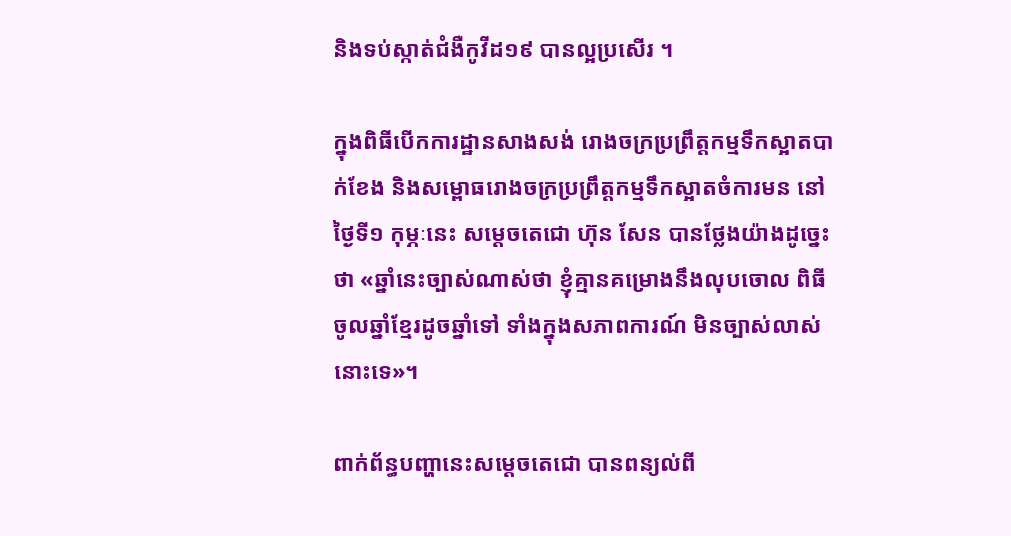និងទប់ស្កាត់ជំងឺកូវីដ១៩ បានល្អប្រសើរ ។

ក្នុងពិធីបើកការដ្ឋានសាងសង់ រោងចក្រប្រព្រឹត្តកម្មទឹកស្អាតបាក់ខែង និងសម្ពោធរោងចក្រប្រព្រឹត្តកម្មទឹកស្អាតចំការមន នៅថ្ងៃទី១ កុម្ភៈនេះ សម្ដេចតេជោ ហ៊ុន សែន បានថ្លែងយ៉ាងដូច្នេះថា «ឆ្នាំនេះច្បាស់ណាស់ថា ខ្ញុំគ្មានគម្រោងនឹងលុបចោល ពិធីចូលឆ្នាំខ្មែរដូចឆ្នាំទៅ ទាំងក្នុងសភាពការណ៍ មិនច្បាស់លាស់នោះទេ»។

ពាក់ព័ន្ធបញ្ហានេះសម្ដេចតេជោ បានពន្យល់ពី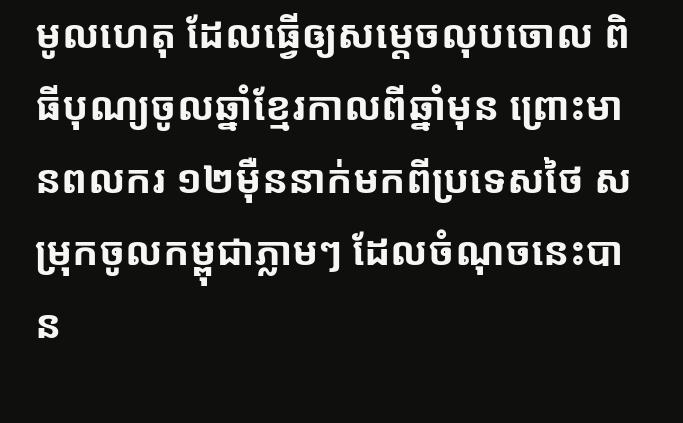មូលហេតុ ដែលធ្វើឲ្យសម្ដេចលុបចោល ពិធីបុណ្យចូលឆ្នាំខ្មែរកាលពីឆ្នាំមុន ព្រោះមានពលករ ១២ម៉ឺននាក់មកពីប្រទេសថៃ សម្រុកចូលកម្ពុជាភ្លាមៗ ដែលចំណុចនេះបាន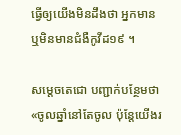ធ្វើឲ្យយើងមិនដឹងថា អ្នកមាន ឬមិនមានជំងឺកូវីដ១៩ ។

សម្តេចតេជោ បញ្ជាក់បន្ថែមថា «ចូលឆ្នាំនៅតែចូល ប៉ុន្តែយើងរ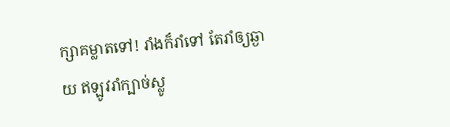ក្សាគម្លាតទៅ! រាំងក៏រាំទៅ តែរាំឲ្យឆ្ងាយ ឥឡូវរាំក្បាច់ស្លូ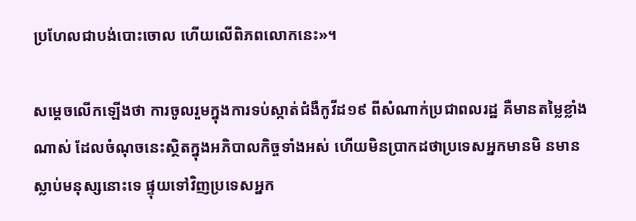ប្រហែលជាបង់បោះចោល ហើយលើពិភពលោកនេះ»។

សម្តេចលើកឡើងថា ការចូលរួមក្នុងការទប់ស្កាត់ជំងឺកូវីដ១៩ ពីសំណាក់ប្រជាពលរដ្ឋ គឺមានតម្លៃខ្លាំងណាស់ ដែលចំណុចនេះស្ថិតក្នុងអភិបាលកិច្ចទាំងអស់ ហើយមិនប្រាកដថាប្រទេសអ្នកមានមិ នមានស្លាប់មនុស្សនោះទេ ផ្ទុយទៅវិញប្រទេសអ្នក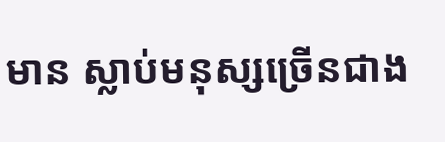មាន ស្លាប់មនុស្សច្រើនជាង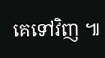គេទៅវិញ ៕